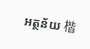អត្ថន័យ 楷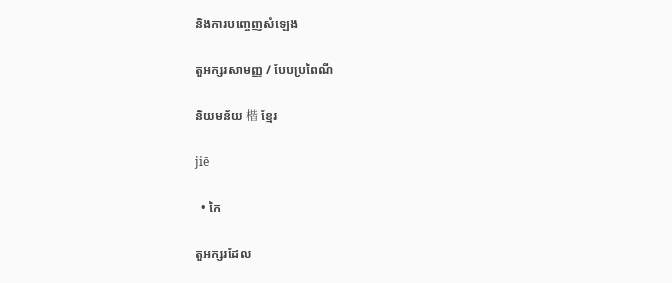និងការបញ្ចេញសំឡេង

តួអក្សរសាមញ្ញ / បែបប្រពៃណី

និយមន័យ 楷 ខ្មែរ

jiē

  • កៃ

តួអក្សរដែល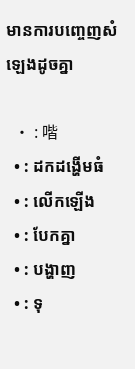មានការបញ្ចេញសំឡេងដូចគ្នា

  • : 喈
  • : ដកដង្ហើមធំ
  • : លើកឡើង
  • : បែកគ្នា
  • : បង្ហាញ
  • : ទុ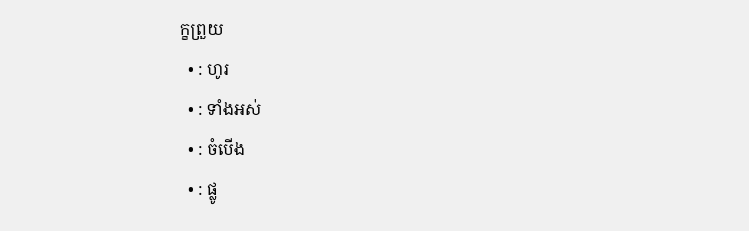ក្ខព្រួយ
  • : ហូរ
  • : ទាំងអស់
  • : ចំបើង
  • : ផ្លូ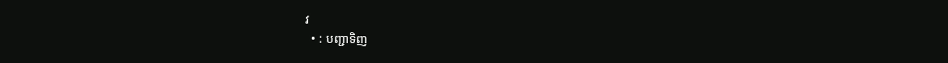វ
  • : បញ្ជាទិញ